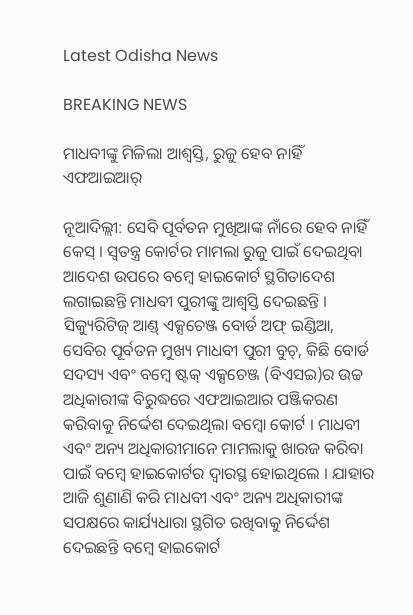Latest Odisha News

BREAKING NEWS

ମାଧବୀଙ୍କୁ ମିଳିଲା ଆଶ୍ବସ୍ତି, ରୁଜୁ ହେବ ନାହିଁ ଏଫଆଇଆର୍

ନୂଆଦିଲ୍ଲୀ: ସେବି ପୂର୍ବତନ ମୁଖିଆଙ୍କ ନାଁରେ ହେବ ନାହିଁ କେସ୍ । ସ୍ୱତନ୍ତ୍ର କୋର୍ଟର ମାମଲା ରୁଜୁ ପାଇଁ ଦେଇଥିବା ଆଦେଶ ଉପରେ ବମ୍ବେ ହାଇକୋର୍ଟ ସ୍ଥଗିତାଦେଶ ଲଗାଇଛନ୍ତି ମାଧବୀ ପୁରୀଙ୍କୁ ଆଶ୍ବସ୍ତି ଦେଇଛନ୍ତି । ସିକ୍ୟୁରିଟିଜ୍ ଆଣ୍ଡ୍ ଏକ୍ସଚେଞ୍ଜ ବୋର୍ଡ ଅଫ୍ ଇଣ୍ଡିଆ, ସେବିର ପୂର୍ବତନ ମୁଖ୍ୟ ମାଧବୀ ପୁରୀ ବୁଚ୍, କିଛି ବୋର୍ଡ ସଦସ୍ୟ ଏବଂ ବମ୍ବେ ଷ୍ଟକ୍ ଏକ୍ସଚେଞ୍ଜ (ବିଏସଇ)ର ଉଚ୍ଚ ଅଧିକାରୀଙ୍କ ବିରୁଦ୍ଧରେ ଏଫଆଇଆର ପଞ୍ଜିକରଣ କରିବାକୁ ନିର୍ଦ୍ଦେଶ ଦେଇଥିଲା ବମ୍ବୋ କୋର୍ଟ । ମାଧବୀ ଏବଂ ଅନ୍ୟ ଅଧିକାରୀମାନେ ମାମଲାକୁ ଖାରଜ କରିବା ପାଇଁ ବମ୍ବେ ହାଇକୋର୍ଟର ଦ୍ୱାରସ୍ଥ ହୋଇଥିଲେ । ଯାହାର ଆଜି ଶୁଣାଣି କରି ମାଧବୀ ଏବଂ ଅନ୍ୟ ଅଧିକାରୀଙ୍କ ସପକ୍ଷରେ କାର୍ଯ୍ୟଧାରା ସ୍ଥଗିତ ରଖିବାକୁ ନିର୍ଦ୍ଦେଶ ଦେଇଛନ୍ତି ବମ୍ବେ ହାଇକୋର୍ଟ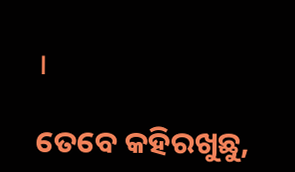।

ତେବେ କହିରଖୁଛୁ,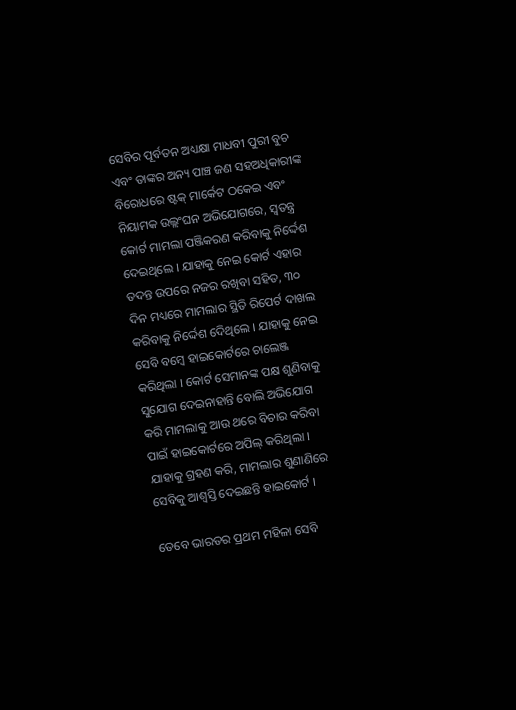ସେବିର ପୂର୍ବତନ ଅଧ୍ୟକ୍ଷା ମାଧବୀ ପୁରୀ ବୁଚ ଏବଂ ତାଙ୍କର ଅନ୍ୟ ପାଞ୍ଚ ଜଣ ସହଅଧିକାରୀଙ୍କ ବିରୋଧରେ ଷ୍ଟକ୍ ମାର୍କେଟ ଠକେଇ ଏବଂ ନିୟାମକ ଉଲ୍ଲଂଘନ ଅଭିଯୋଗରେ, ସ୍ୱତନ୍ତ୍ର କୋର୍ଟ ମାମଲା ପଞ୍ଜିକରଣ କରିବାକୁ ନିର୍ଦ୍ଦେଶ ଦେଇଥିଲେ । ଯାହାକୁ ନେଇ କୋର୍ଟ ଏହାର ତଦନ୍ତ ଉପରେ ନଜର ରଖିବା ସହିତ, ୩୦ ଦିନ ମଧ୍ୟରେ ମାମଲାର ସ୍ଥିତି ରିପେର୍ଟ ଦାଖଲ କରିବାକୁ ନିର୍ଦ୍ଦେଶ ଦେିଥିଲେ । ଯାହାକୁ ନେଇ ସେବି ବମ୍ବେ ହାଇକୋର୍ଟରେ ଚାଲେଞ୍ଜ କରିଥିଲା । କୋର୍ଟ ସେମାନଙ୍କ ପକ୍ଷ ଶୁଣିବାକୁ ସୁଯୋଗ ଦେଇନାହାନ୍ତି ବୋଲି ଅଭିଯୋଗ କରି ମାମଲାକୁ ଆଉ ଥରେ ବିଚାର କରିବା ପାଇଁ ହାଇକୋର୍ଟରେ ଅପିଲ୍ କରିଥିଲା । ଯାହାକୁ ଗ୍ରହଣ କରି, ମାମଲାର ଶୁଣାଣିରେ ସେବିକୁ ଆଶ୍ବସ୍ତି ଦେଇଛନ୍ତି ହାଇକୋର୍ଟ ।

ତେବେ ଭାରତର ପ୍ରଥମ ମହିଳା ସେବି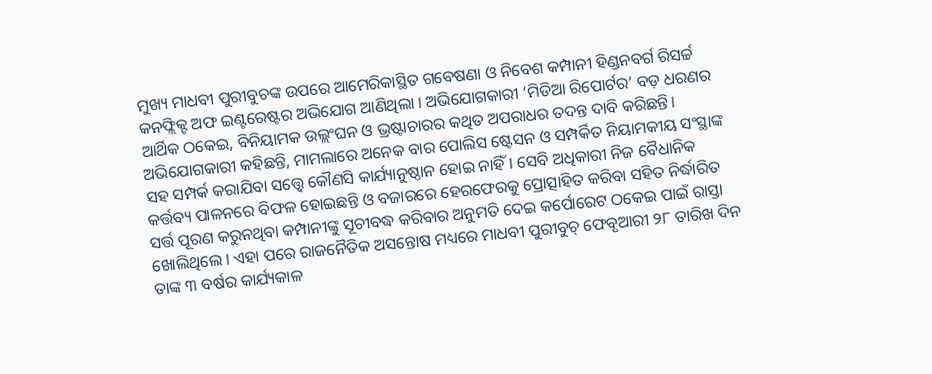ମୁଖ୍ୟ ମାଧବୀ ପୁରୀବୁଚଙ୍କ ଉପରେ ଆମେରିକାସ୍ଥିତ ଗବେଷଣା ଓ ନିବେଶ କମ୍ପାନୀ ହିଣ୍ଡନବର୍ଗ ରିସର୍ଚ୍ଚ କନଫ୍ଲିକ୍ଟ ଅଫ ଇଣ୍ଟରେଷ୍ଟର ଅଭିଯୋଗ ଆଣିଥିଲା । ଅଭିଯୋଗକାରୀ ‘ମିଡିଆ ରିପୋର୍ଟର’ ବଡ଼ ଧରଣର ଆର୍ଥିକ ଠକେଇ, ବିନିୟାମକ ଉଲ୍ଲଂଘନ ଓ ଭ୍ରଷ୍ଟାଚାରର କଥିତ ଅପରାଧର ତଦନ୍ତ ଦାବି କରିଛନ୍ତି। ଅଭିଯୋଗକାରୀ କହିଛନ୍ତି, ମାମଲାରେ ଅନେକ ବାର ପୋଲିସ ଷ୍ଟେସନ ଓ ସମ୍ପର୍କିତ ନିୟାମକୀୟ ସଂସ୍ଥାଙ୍କ ସହ ସମ୍ପର୍କ କରାଯିବା ସତ୍ତ୍ୱେ କୌଣସି କାର୍ଯ୍ୟାନୁଷ୍ଠାନ ହୋଇ ନାହିଁ। ସେବି ଅଧିକାରୀ ନିଜ ବୈଧାନିକ କର୍ତ୍ତବ୍ୟ ପାଳନରେ ବିଫଳ ହୋଇଛନ୍ତି ଓ ବଜାରରେ ହେରଫେରକୁ ପ୍ରୋତ୍ସାହିତ କରିବା ସହିତ ନିର୍ଦ୍ଧାରିତ ସର୍ତ୍ତ ପୂରଣ କରୁନଥିବା କମ୍ପାନୀଙ୍କୁ ସୂଚୀବଦ୍ଧ କରିବାର ଅନୁମତି ଦେଇ କର୍ପୋରେଟ ଠକେଇ ପାଇଁ ରାସ୍ତା ଖୋଲିଥିଲେ । ଏହା ପରେ ରାଜନୈତିକ ଅସନ୍ତୋଷ ମଧ୍ୟରେ ମାଧବୀ ପୁରୀବୁଚ୍ ଫେବୃଆରୀ ୨୮ ତାରିଖ ଦିନ ତାଙ୍କ ୩ ବର୍ଷର କାର୍ଯ୍ୟକାଳ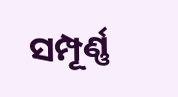ସମ୍ପୂର୍ଣ୍ଣ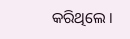କରିଥିଲେ ।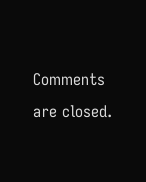Comments are closed.